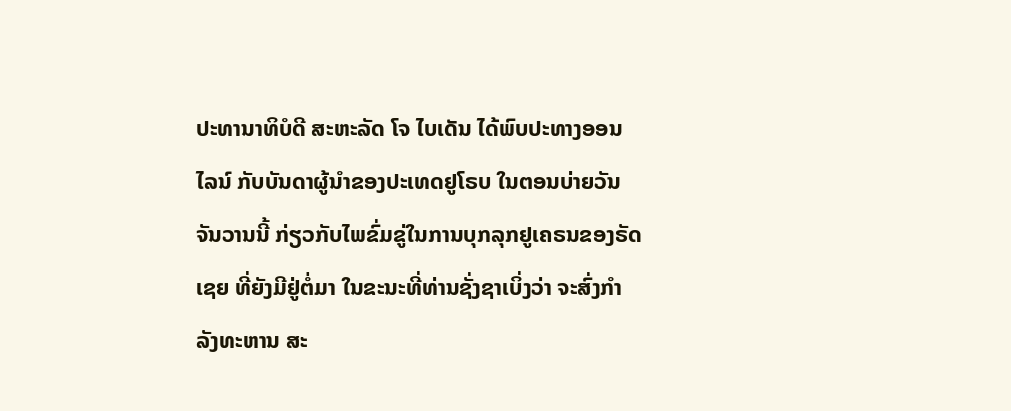ປະທານາທິບໍດີ ສະຫະລັດ ໂຈ ໄບເດັນ ໄດ້ພົບປະທາງອອນໄລນ໌ ກັບບັນດາຜູ້ນຳຂອງປະເທດຢູໂຣບ ໃນຕອນບ່າຍວັນຈັນວານນີ້ ກ່ຽວກັບໄພຂົ່ມຂູ່ໃນການບຸກລຸກຢູເຄຣນຂອງຣັດເຊຍ ທີ່ຍັງມີຢູ່ຕໍ່ມາ ໃນຂະນະທີ່ທ່ານຊັ່ງຊາເບິ່ງວ່າ ຈະສົ່ງກຳລັງທະຫານ ສະ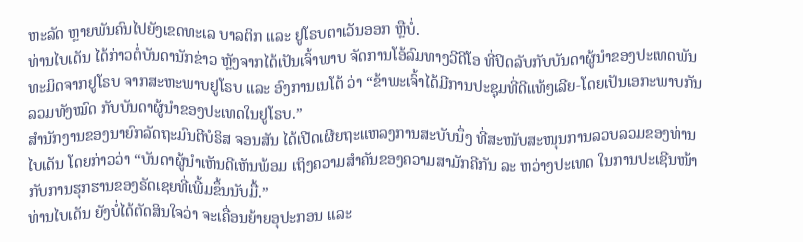ຫະລັດ ຫຼາຍພັນຄົນໄປຍັງເຂດທະເລ ບາລຕິກ ແລະ ຢູໂຣບຕາເວັນອອກ ຫຼືບໍ່.
ທ່ານໄບເດັນ ໄດ້ກ່າວຕໍ່ບັນດານັກຂ່າວ ຫຼັງຈາກໄດ້ເປັນເຈົ້າພາບ ຈັດການໂອ້ລົມທາງວີດີໂອ ທີ່ປິດລັບກັບບັນດາຜູ້ນຳຂອງປະເທດພັນທະມິດຈາກຢູໂຣບ ຈາກສະຫະພາບຢູໂຣບ ແລະ ອົງການເນໂຕ້ ວ່າ “ຂ້າພະເຈົ້າໄດ້ມີການປະຊຸມທີ່ດີແທ້ໆເລີຍ-ໂດຍເປັນເອກະພາບກັນລວມທັງໝົດ ກັບບັນດາຜູ້ນຳຂອງປະເທດໃນຢູໂຣບ.”
ສຳນັກງານຂອງນາຍົກລັດຖະມົນຕີບໍຣິສ ຈອນສັນ ໄດ້ເປີດເຜີຍຖະແຫລງການສະບັບນຶ່ງ ທີ່ສະໜັບສະໜຸນການລວບລວມຂອງທ່ານໄບເດັນ ໂດຍກ່າວວ່າ “ບັນດາຜູ້ນຳເຫັນດີເຫັນພ້ອມ ເຖິງຄວາມສຳຄັນຂອງຄວາມສາມັກຄີກັນ ລະ ຫວ່າງປະເທດ ໃນການປະເຊີນໜ້າກັບການຮຸກຮານຂອງຣັດເຊຍທີ່ເພີ້ມຂຶ້ນນັບມື້.”
ທ່ານໄບເດັນ ຍັງບໍ່ໄດ້ຕັດສິນໃຈວ່າ ຈະເຄື່ອນຍ້າຍອຸປະກອນ ແລະ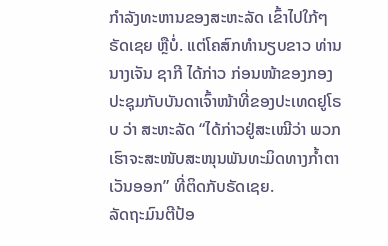ກຳລັງທະຫານຂອງສະຫະລັດ ເຂົ້າໄປໃກ້ໆຣັດເຊຍ ຫຼືບໍ່. ແຕ່ໂຄສົກທຳນຽບຂາວ ທ່ານນາງເຈັນ ຊາກີ ໄດ້ກ່າວ ກ່ອນໜ້າຂອງກອງປະຊຸມກັບບັນດາເຈົ້າໜ້າທີ່ຂອງປະເທດຢູໂຣບ ວ່າ ສະຫະລັດ “ໄດ້ກ່າວຢູ່ສະເໝີວ່າ ພວກເຮົາຈະສະໜັບສະໜຸນພັນທະມິດທາງກ້ຳຕາເວັນອອກ” ທີ່ຕິດກັບຣັດເຊຍ.
ລັດຖະມົນຕີປ້ອ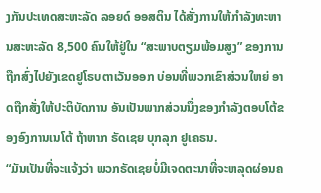ງກັນປະເທດສະຫະລັດ ລອຍດ໌ ອອສຕິນ ໄດ້ສັ່ງການໃຫ້ກຳລັງທະຫານສະຫະລັດ 8,500 ຄົນໃຫ້ຢູ່ໃນ “ສະພາບຕຽມພ້ອມສູງ” ຂອງການຖືກສົ່ງໄປຍັງເຂດຢູໂຣບຕາເວັນອອກ ບ່ອນທີ່ພວກເຂົາສ່ວນໃຫຍ່ ອາດຖືກສັ່ງໃຫ້ປະຕິບັດການ ອັນເປັນພາກສ່ວນນຶ່ງຂອງກຳລັງຕອບໂຕ້ຂອງອົງການເນໂຕ້ ຖ້າຫາກ ຣັດເຊຍ ບຸກລຸກ ຢູເຄຣນ.
“ມັນເປັນທີ່ຈະແຈ້ງວ່າ ພວກຣັດເຊຍບໍ່ມີເຈດຕະນາທີ່ຈະຫລຸດຜ່ອນຄ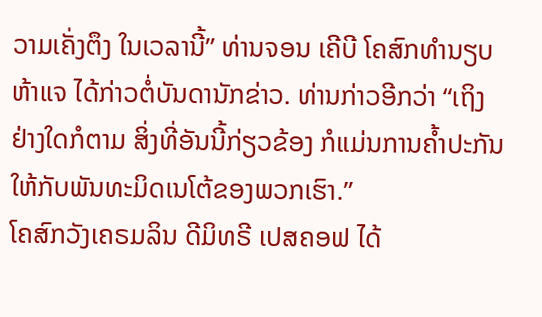ວາມເຄັ່ງຕຶງ ໃນເວລານີ້” ທ່ານຈອນ ເຄີບີ ໂຄສົກທຳນຽບຫ້າແຈ ໄດ້ກ່າວຕໍ່ບັນດານັກຂ່າວ. ທ່ານກ່າວອີກວ່າ “ເຖິງຢ່າງໃດກໍຕາມ ສິ່ງທີ່ອັນນີ້ກ່ຽວຂ້ອງ ກໍແມ່ນການຄ້ຳປະກັນໃຫ້ກັບພັນທະມິດເນໂຕ້ຂອງພວກເຮົາ.”
ໂຄສົກວັງເຄຣມລິນ ດີມິທຣີ ເປສຄອຟ ໄດ້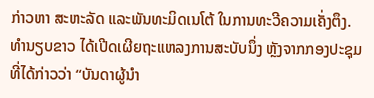ກ່າວຫາ ສະຫະລັດ ແລະພັນທະມິດເນໂຕ້ ໃນການທະວີຄວາມເຄັ່ງຕຶງ.
ທຳນຽບຂາວ ໄດ້ເປີດເຜີຍຖະແຫລງການສະບັບນຶ່ງ ຫຼັງຈາກກອງປະຊຸມທີ່ໄດ້ກ່າວວ່າ “ບັນດາຜູ້ນຳ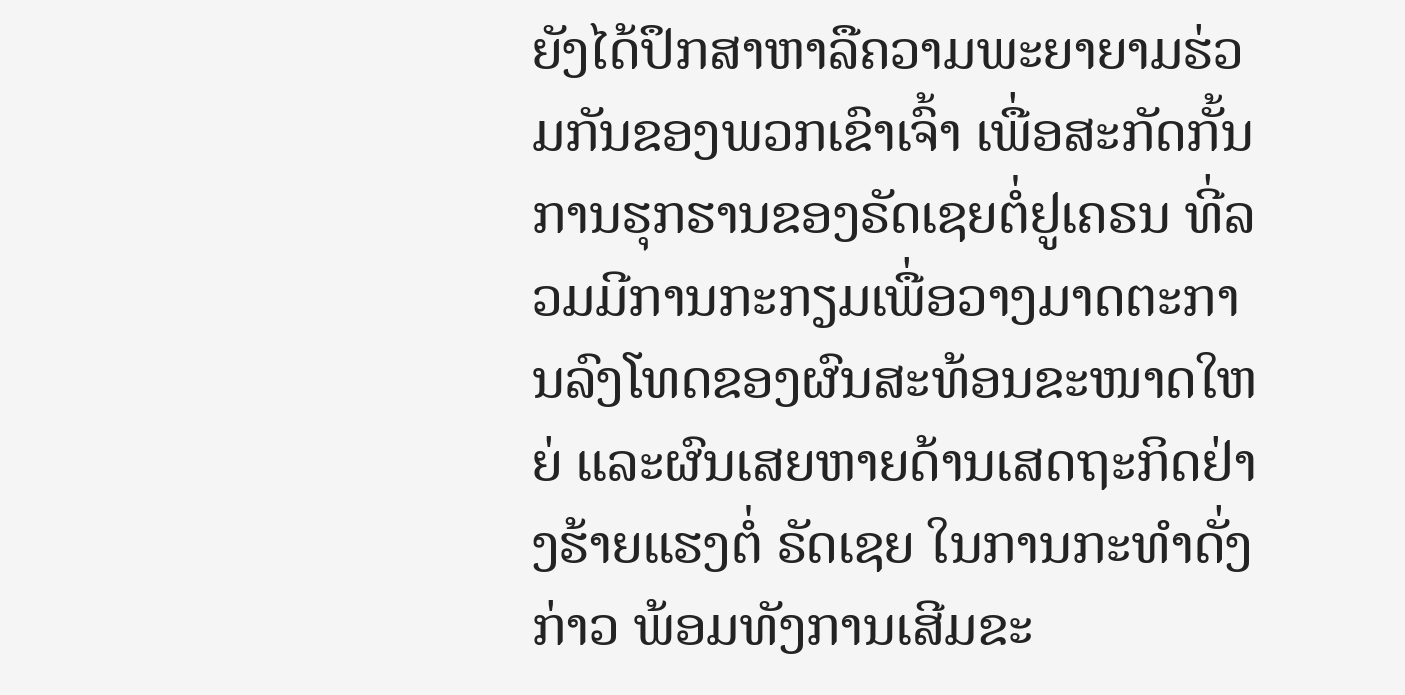ຍັງໄດ້ປຶກສາຫາລືຄວາມພະຍາຍາມຮ່ວມກັນຂອງພວກເຂົາເຈົ້າ ເພື່ອສະກັດກັ້ນການຮຸກຮານຂອງຣັດເຊຍຕໍ່ຢູເຄຣນ ທີ່ລວມມີການກະກຽມເພື່ອວາງມາດຕະການລົງໂທດຂອງຜົນສະທ້ອນຂະໜາດໃຫຍ່ ແລະຜົນເສຍຫາຍດ້ານເສດຖະກິດຢ່າງຮ້າຍແຮງຕໍ່ ຣັດເຊຍ ໃນການກະທຳດັ່ງກ່າວ ພ້ອມທັງການເສີມຂະ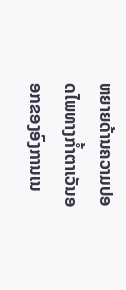ຫຍາຍດ້ານຄວາມປອດໄພທາງກ້ຳຕາເວັນອອກຂອງອົງການເນ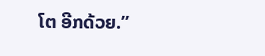ໂຕ ອີກດ້ວຍ.”